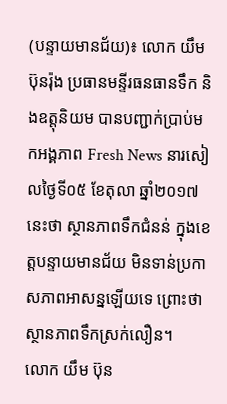(បន្ទាយមានជ័យ)៖ លោក យឹម ប៊ុនរ៉ុង ប្រធានមន្ទីរធនធានទឹក និងឧត្តុនិយម បានបញ្ជាក់ប្រាប់មកអង្គភាព Fresh News នារសៀលថ្ងៃទី០៥ ខែតុលា ឆ្នាំ២០១៧នេះថា ស្ថានភាពទឹកជំនន់ ក្នុងខេត្តបន្ទាយមានជ័យ មិនទាន់ប្រកាសភាពអាសន្នឡើយទេ ព្រោះថាស្ថានភាពទឹកស្រក់លឿន។
លោក យឹម ប៊ុន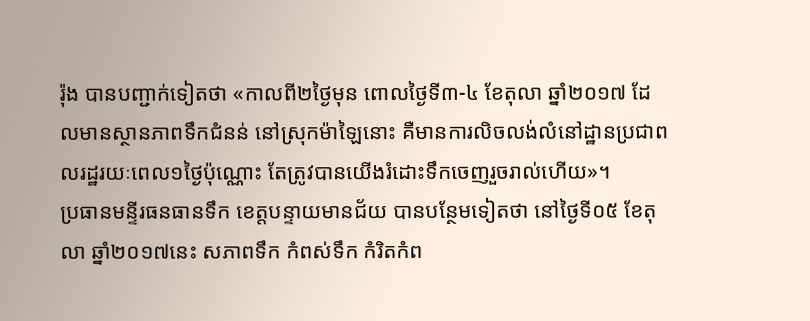រ៉ុង បានបញ្ជាក់ទៀតថា «កាលពី២ថ្ងៃមុន ពោលថ្ងៃទី៣-៤ ខែតុលា ឆ្នាំ២០១៧ ដែលមានស្ថានភាពទឹកជំនន់ នៅស្រុកម៉ាឡៃនោះ គឺមានការលិចលង់លំនៅដ្ឋានប្រជាពលរដ្ឋរយៈពេល១ថ្ងៃប៉ុណ្ណោះ តែត្រូវបានយើងរំដោះទឹកចេញរួចរាល់ហើយ»។
ប្រធានមន្ទីរធនធានទឹក ខេត្តបន្ទាយមានជ័យ បានបន្ថែមទៀតថា នៅថ្ងៃទី០៥ ខែតុលា ឆ្នាំ២០១៧នេះ សភាពទឹក កំពស់ទឹក កំរិតកំព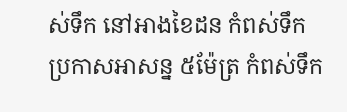ស់ទឹក នៅអាងខៃដន កំពស់ទឹកប្រកាសអាសន្ន ៥ម៉ែត្រ កំពស់ទឹក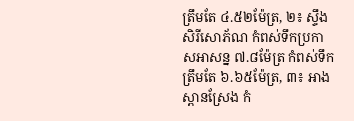ត្រឹមតែ ៤.៥២ម៉ែត្រ, ២៖ ស្ទឹងសិរីសោភ័ណ កំពស់ទឹកប្រកាសអាសន្ន ៧.៨ម៉ែត្រ កំពស់ទឹកត្រឹមតែ ៦.៦៥ម៉ែត្រ, ៣៖ អាងស្ពានស្រែង កំ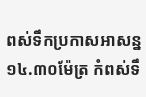ពស់ទឹកប្រកាសអាសន្ន ១៤.៣០ម៉ែត្រ កំពស់ទឹ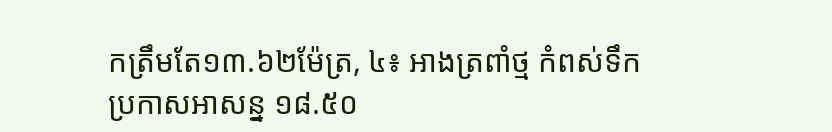កត្រឹមតែ១៣.៦២ម៉ែត្រ, ៤៖ អាងត្រពាំថ្ម កំពស់ទឹកប្រកាសអាសន្ន ១៨.៥០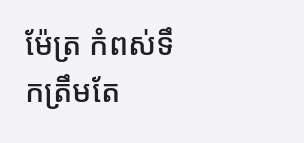ម៉ែត្រ កំពស់ទឹកត្រឹមតែ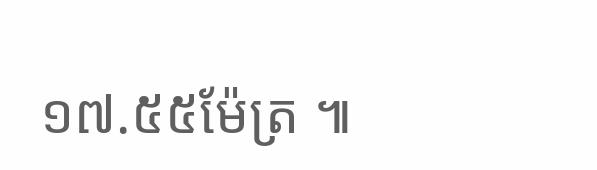១៧.៥៥ម៉ែត្រ ៕